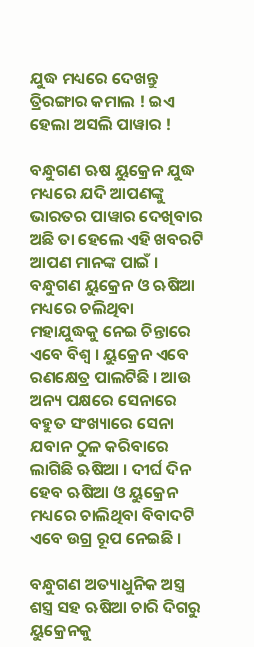ଯୁଦ୍ଧ ମଧ୍ୟରେ ଦେଖନ୍ତୁ ତ୍ରିରଙ୍ଗାର କମାଲ ! ଇଏ ହେଲା ଅସଲି ପାୱାର !

ବନ୍ଧୁଗଣ ଋଷ ୟୁକ୍ରେନ ଯୁଦ୍ଧ ମଧ୍ୟରେ ଯଦି ଆପଣଙ୍କୁ ଭାରତର ପାୱାର ଦେଖିବାର ଅଛି ତା ହେଲେ ଏହି ଖବରଟି ଆପଣ ମାନଙ୍କ ପାଇଁ । ବନ୍ଧୁଗଣ ୟୁକ୍ରେନ ଓ ଋଷିଆ ମଧ୍ୟରେ ଚଲିଥିବା ମହାଯୁଦ୍ଧକୁ ନେଇ ଚିନ୍ତାରେ ଏବେ ବିଶ୍ଵ । ୟୁକ୍ରେନ ଏବେ ରଣକ୍ଷେତ୍ର ପାଲଟିଛି । ଆଉ ଅନ୍ୟ ପକ୍ଷରେ ସେନାରେ ବହୁତ ସଂଖ୍ୟାରେ ସେନା ଯବାନ ଠୁଳ କରିବାରେ ଲାଗିଛି ଋଷିଆ । ଦୀର୍ଘ ଦିନ ହେବ ଋଷିଆ ଓ ୟୁକ୍ରେନ ମଧ୍ୟରେ ଚାଲିଥିବା ବିବାଦଟି ଏବେ ଉଗ୍ର ରୂପ ନେଇଛି ।

ବନ୍ଧୁଗଣ ଅତ୍ୟାଧୁନିକ ଅସ୍ତ୍ର ଶସ୍ତ୍ର ସହ ଋଷିଆ ଚାରି ଦିଗରୁ ୟୁକ୍ରେନକୁ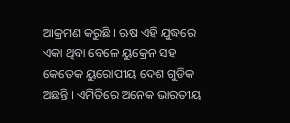ଆକ୍ରମଣ କରୁଛି । ଋଷ ଏହି ଯୁଦ୍ଧରେ ଏକା ଥିବା ବେଳେ ୟୁକ୍ରେନ ସହ କେତେକ ୟୁରୋପୀୟ ଦେଶ ଗୁଡିକ ଅଛନ୍ତି । ଏମିତିରେ ଅନେକ ଭାରତୀୟ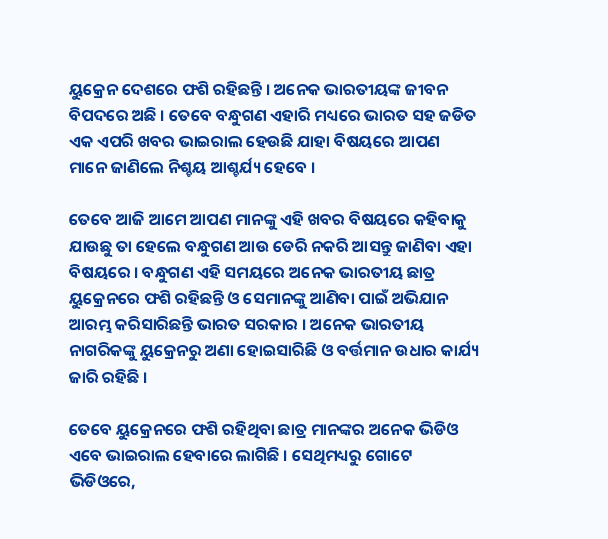ୟୁକ୍ରେନ ଦେଶରେ ଫଶି ରହିଛନ୍ତି । ଅନେକ ଭାରତୀୟଙ୍କ ଜୀବନ ବିପଦରେ ଅଛି । ତେବେ ବନ୍ଧୁଗଣ ଏହାରି ମଧ୍ୟରେ ଭାରତ ସହ ଜଡିତ ଏକ ଏପରି ଖବର ଭାଇରାଲ ହେଉଛି ଯାହା ବିଷୟରେ ଆପଣ ମାନେ ଜାଣିଲେ ନିଶ୍ଚୟ ଆଶ୍ଚର୍ଯ୍ୟ ହେବେ ।

ତେବେ ଆଜି ଆମେ ଆପଣ ମାନଙ୍କୁ ଏହି ଖବର ବିଷୟରେ କହିବାକୁ ଯାଉଛୁ ତା ହେଲେ ବନ୍ଧୁଗଣ ଆଉ ଡେରି ନକରି ଆସନ୍ତୁ ଜାଣିବା ଏହା ବିଷୟରେ । ବନ୍ଧୁଗଣ ଏହି ସମୟରେ ଅନେକ ଭାରତୀୟ ଛାତ୍ର ୟୁକ୍ରେନରେ ଫଶି ରହିଛନ୍ତି ଓ ସେମାନଙ୍କୁ ଆଣିବା ପାଇଁ ଅଭିଯାନ ଆରମ୍ଭ କରିସାରିଛନ୍ତି ଭାରତ ସରକାର । ଅନେକ ଭାରତୀୟ ନାଗରିକଙ୍କୁ ୟୁକ୍ରେନରୁ ଅଣା ହୋଇସାରିଛି ଓ ବର୍ତ୍ତମାନ ଉଧାର କାର୍ଯ୍ୟ ଜାରି ରହିଛି ।

ତେବେ ୟୁକ୍ରେନରେ ଫଶି ରହିଥିବା ଛାତ୍ର ମାନଙ୍କର ଅନେକ ଭିଡିଓ ଏବେ ଭାଇରାଲ ହେବାରେ ଲାଗିଛି । ସେଥିମଧ୍ୟରୁ ଗୋଟେ ଭିଡିଓରେ,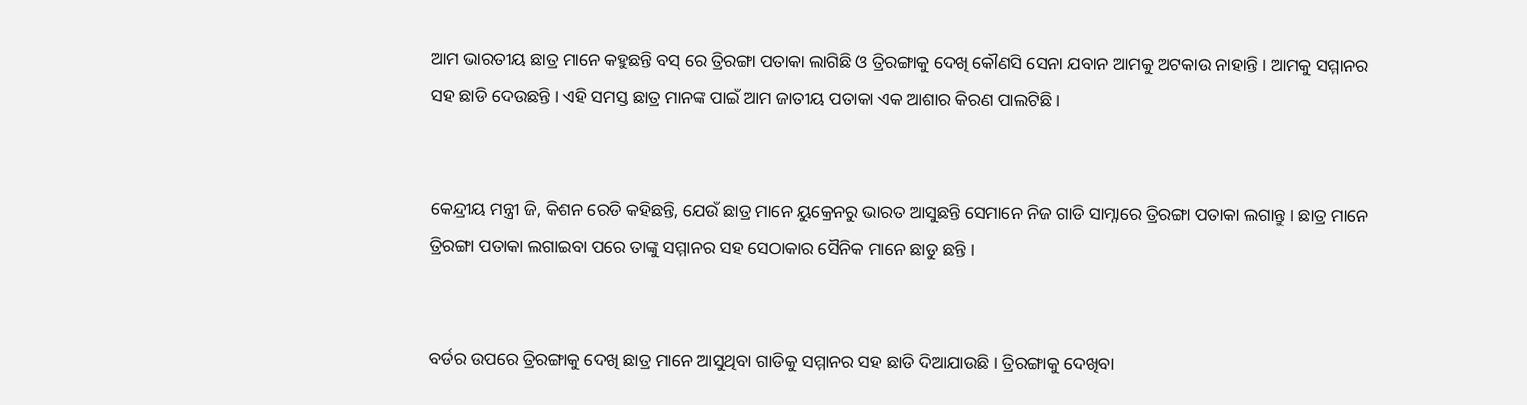ଆମ ଭାରତୀୟ ଛାତ୍ର ମାନେ କହୁଛନ୍ତି ବସ୍ ରେ ତ୍ରିରଙ୍ଗା ପତାକା ଲାଗିଛି ଓ ତ୍ରିରଙ୍ଗାକୁ ଦେଖି କୌଣସି ସେନା ଯବାନ ଆମକୁ ଅଟକାଉ ନାହାନ୍ତି । ଆମକୁ ସମ୍ମାନର ସହ ଛାଡି ଦେଉଛନ୍ତି । ଏହି ସମସ୍ତ ଛାତ୍ର ମାନଙ୍କ ପାଇଁ ଆମ ଜାତୀୟ ପତାକା ଏକ ଆଶାର କିରଣ ପାଲଟିଛି ।


କେନ୍ଦ୍ରୀୟ ମନ୍ତ୍ରୀ ଜି, କିଶନ ରେଡି କହିଛନ୍ତି, ଯେଉଁ ଛାତ୍ର ମାନେ ୟୁକ୍ରେନରୁ ଭାରତ ଆସୁଛନ୍ତି ସେମାନେ ନିଜ ଗାଡି ସାମ୍ନାରେ ତ୍ରିରଙ୍ଗା ପତାକା ଲଗାନ୍ତୁ । ଛାତ୍ର ମାନେ ତ୍ରିରଙ୍ଗା ପତାକା ଲଗାଇବା ପରେ ତାଙ୍କୁ ସମ୍ମାନର ସହ ସେଠାକାର ସୈନିକ ମାନେ ଛାଡୁ ଛନ୍ତି ।


ବର୍ଡର ଉପରେ ତ୍ରିରଙ୍ଗାକୁ ଦେଖି ଛାତ୍ର ମାନେ ଆସୁଥିବା ଗାଡିକୁ ସମ୍ମାନର ସହ ଛାଡି ଦିଆଯାଉଛି । ତ୍ରିରଙ୍ଗାକୁ ଦେଖିବା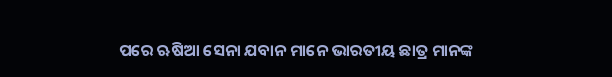ପରେ ଋଷିଆ ସେନା ଯବାନ ମାନେ ଭାରତୀୟ ଛାତ୍ର ମାନଙ୍କ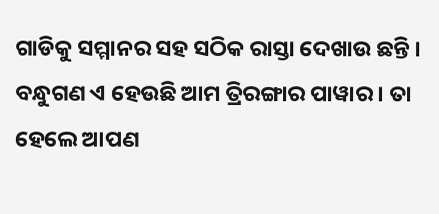ଗାଡିକୁ ସମ୍ମାନର ସହ ସଠିକ ରାସ୍ତା ଦେଖାଉ ଛନ୍ତି । ବନ୍ଧୁଗଣ ଏ ହେଉଛି ଆମ ତ୍ରିରଙ୍ଗାର ପାୱାର । ତା ହେଲେ ଆପଣ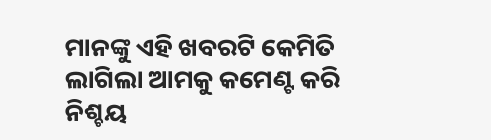ମାନଙ୍କୁ ଏହି ଖବରଟି କେମିତି ଲାଗିଲା ଆମକୁ କମେଣ୍ଟ କରି ନିଶ୍ଚୟ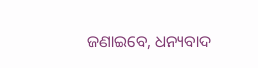ଜଣାଇବେ, ଧନ୍ୟବାଦ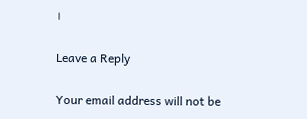।

Leave a Reply

Your email address will not be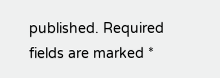published. Required fields are marked *